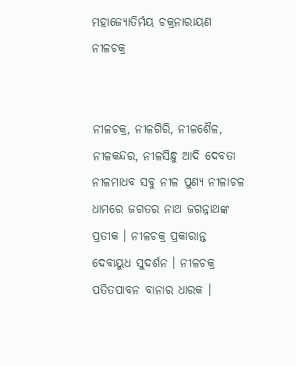ମହାଜ୍ୟୋତିର୍ମୟ ଚକ୍ରନାରାୟଣ ନୀଳଚକ୍ର


ନୀଳଚକ୍ର, ନୀଳଗିରି, ନୀଳଶୈଳ, ନୀଳକନ୍ଦର, ନୀଳସିନ୍ଧୁ ଆଦି ଦେବତା ନୀଳମାଧବ ସବୁ ନୀଳ ପୁଣ୍ୟ ନୀଳାଚଳ ଧାମରେ ଜଗତର ନାଥ ଜଗନ୍ନାଥଙ୍କ ପ୍ରତୀକ । ନୀଳଚକ୍ର ପ୍ରକାରାନ୍ତ ଦେବାୟୁଧ ସୁଦର୍ଶନ । ନୀଳଚକ୍ର ପତିତପାବନ ବାନାର ଧାରକ ।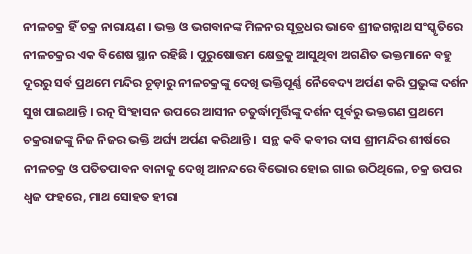ନୀଳଚକ୍ର ହିଁ ଚକ୍ର ନାରାୟଣ । ଭକ୍ତ ଓ ଭଗବାନଙ୍କ ମିଳନର ସୂତ୍ରଧର ଭାବେ ଶ୍ରୀଜଗନ୍ନାଥ ସଂସ୍କୃତିରେ ନୀଳଚକ୍ରର ଏକ ବିଶେଷ ସ୍ଥାନ ରହିଛି । ପୁରୁଷୋତ୍ତମ କ୍ଷେତ୍ରକୁ ଆସୁଥିବା ଅଗଣିତ ଭକ୍ତମାନେ ବହୁ ଦୂରରୁ ସର୍ବ ପ୍ରଥମେ ମନ୍ଦିର ଚୂଡ଼ାରୁ ନୀଳଚକ୍ରଙ୍କୁ ଦେଖି ଭକ୍ତିପୂର୍ଣ୍ଣ ନୈବେଦ୍ୟ ଅର୍ପଣ କରି ପ୍ରଭୁଙ୍କ ଦର୍ଶନ ସୁଖ ପାଇଥାନ୍ତି । ରତ୍ନ ସିଂହାସନ ଉପରେ ଆସୀନ ଚତୁର୍ଦ୍ଧାମୂର୍ତ୍ତିଙ୍କୁ ଦର୍ଶନ ପୂର୍ବରୁ ଭକ୍ତଗଣ ପ୍ରଥମେ ଚକ୍ରରାଜଙ୍କୁ ନିଜ ନିଜର ଭକ୍ତି ଅର୍ଘ୍ୟ ଅର୍ପଣ କରିଥାନ୍ତି ।  ସନ୍ଥ କବି କବୀର ଦାସ ଶ୍ରୀମନ୍ଦିର ଶୀର୍ଷରେ ନୀଳଚକ୍ର ଓ ପତିତପାବନ ବାନାକୁ ଦେଖି ଆନନ୍ଦରେ ବିଭୋର ହୋଇ ଗାଇ ଉଠିଥିଲେ, ଚକ୍ର ଉପର ଧ୍ୱଜ ଫହରେ, ମାଥ ସୋହତ ହୀରା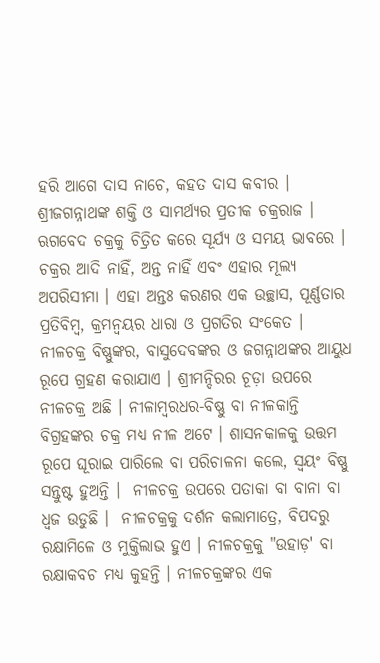ହରି ଆଗେ ଦାସ ନାଚେ, କହତ ଦାସ କବୀର । ଶ୍ରୀଜଗନ୍ନାଥଙ୍କ ଶକ୍ତି ଓ ସାମର୍ଥ୍ୟର ପ୍ରତୀକ ଚକ୍ରରାଜ । ଋଗବେଦ ଚକ୍ରକୁ ଚିତ୍ରିତ କରେ ସୂର୍ଯ୍ୟ ଓ ସମୟ ଭାବରେ । ଚକ୍ରର ଆଦି ନାହିଁ, ଅନ୍ତ ନାହିଁ ଏବଂ ଏହାର ମୂଲ୍ୟ ଅପରିସୀମା । ଏହା ଅନ୍ତଃ କରଣର ଏକ ଉଚ୍ଛାସ, ପୂର୍ଣ୍ଣତାର ପ୍ରତିବିମ୍ବ, କ୍ରମନ୍ୱୟର ଧାରା ଓ ପ୍ରଗତିର ସଂକେତ । ନୀଳଚକ୍ର ବିଷ୍ଣୁଙ୍କର, ବାସୁଦେବଙ୍କର ଓ ଜଗନ୍ନାଥଙ୍କର ଆୟୁଧ ରୂପେ ଗ୍ରହଣ କରାଯାଏ । ଶ୍ରୀମନ୍ଦିରର ଚୂଡ଼ା ଉପରେ ନୀଳଚକ୍ର ଅଛି । ନୀଳାମ୍ବରଧର-ବିଷ୍ଣୁ ବା ନୀଳକାନ୍ତି ବିଗ୍ରହଙ୍କର ଚକ୍ର ମଧ୍ୟ ନୀଳ ଅଟେ । ଶାସନକାଳକୁ ଉତ୍ତମ ରୂପେ ଘୂରାଇ ପାରିଲେ ବା ପରିଚାଳନା କଲେ, ସ୍ୱୟଂ ବିଷ୍ଣୁ ସନ୍ତୁଷ୍ଟ ହୁଅନ୍ତି ।  ନୀଳଚକ୍ର ଉପରେ ପତାକା ବା ବାନା ବା ଧ୍ୱଜ ଉଡୁଛି ।  ନୀଳଚକ୍ରକୁ ଦର୍ଶନ କଲାମାତ୍ରେ, ବିପଦରୁ ରକ୍ଷାମିଳେ ଓ ମୁକ୍ତିଲାଭ ହୁଏ । ନୀଳଚକ୍ରକୁ "ଉହାଡ଼' ବା ରକ୍ଷାକବଚ ମଧ୍ୟ କୁହନ୍ତି । ନୀଳଚକ୍ରଙ୍କର ଏକ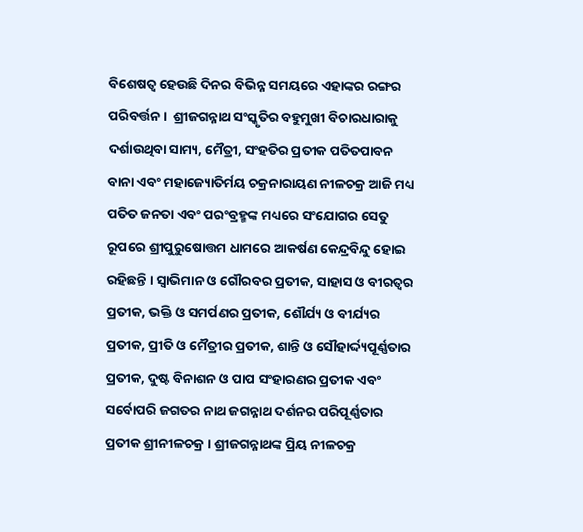ବିଶେଷତ୍ୱ ହେଉଛି ଦିନର ବିଭିନ୍ନ ସମୟରେ ଏହାଙ୍କର ରଙ୍ଗର ପରିବର୍ତ୍ତନ ।  ଶ୍ରୀଜଗନ୍ନାଥ ସଂସ୍କୃତିର ବହୁମୁଖୀ ବିଚାରଧାରାକୁ ଦର୍ଶାଉଥିବା ସାମ୍ୟ, ମୈତ୍ରୀ, ସଂହତିର ପ୍ରତୀକ ପତିତପାବନ ବାନା ଏବଂ ମହାଜ୍ୟୋତିର୍ମୟ ଚକ୍ରନାରାୟଣ ନୀଳଚକ୍ର ଆଜି ମଧ୍ୟ ପତିତ ଜନତା ଏବଂ ପରଂବ୍ରହ୍ମଙ୍କ ମଧ୍ୟରେ ସଂଯୋଗର ସେତୁ ରୂପରେ ଶ୍ରୀପୁରୁଷୋତ୍ତମ ଧାମରେ ଆକର୍ଷଣ କେନ୍ଦ୍ରବିନ୍ଦୁ ହୋଇ ରହିଛନ୍ତି । ସ୍ୱାଭିମାନ ଓ ଗୌରବର ପ୍ରତୀକ, ସାହାସ ଓ ବୀରତ୍ୱର ପ୍ରତୀକ, ଭକ୍ତି ଓ ସମର୍ପଣର ପ୍ରତୀକ, ଶୌର୍ଯ୍ୟ ଓ ବୀର୍ଯ୍ୟର ପ୍ରତୀକ, ପ୍ରୀତି ଓ ମୈତ୍ରୀର ପ୍ରତୀକ, ଶାନ୍ତି ଓ ସୌହାର୍ଦ୍ଦ୍ୟପୂର୍ଣ୍ଣତାର ପ୍ରତୀକ, ଦୁଷ୍ଟ ବିନାଶନ ଓ ପାପ ସଂହାରଣର ପ୍ରତୀକ ଏବଂ ସର୍ବୋପରି ଜଗତର ନାଥ ଜଗନ୍ନାଥ ଦର୍ଶନର ପରିପୂର୍ଣ୍ଣତାର ପ୍ରତୀକ ଶ୍ରୀନୀଳଚକ୍ର । ଶ୍ରୀଜଗନ୍ନାଥଙ୍କ ପ୍ରିୟ ନୀଳଚକ୍ର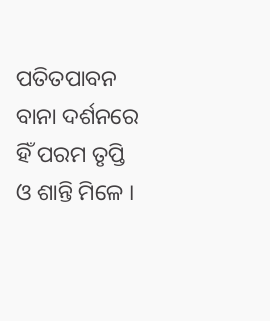ପତିତପାବନ ବାନା ଦର୍ଶନରେ ହିଁ ପରମ ତୃପ୍ତି ଓ ଶାନ୍ତି ମିଳେ ।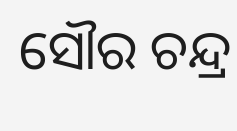ସୌର ଚନ୍ଦ୍ର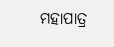ମହାପାତ୍ର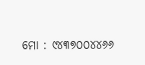ମୋ : ୯୪୩୭୦୦୪୪୬୬